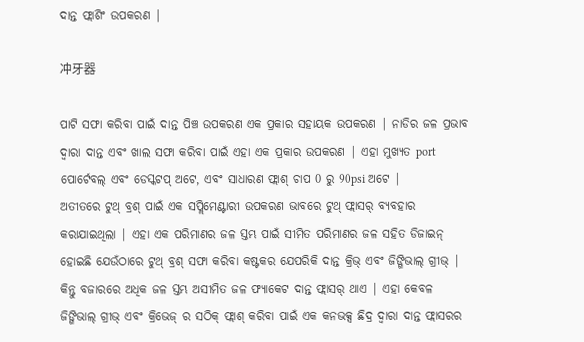ଦାନ୍ତ ଫ୍ଲାଶିଂ ଉପକରଣ |

冲牙器

ପାଟି ସଫା କରିବା ପାଇଁ ଦାନ୍ତ ପିଞ୍ଚ ଉପକରଣ ଏକ ପ୍ରକାର ସହାୟକ ଉପକରଣ | ନାଡିର ଜଳ ପ୍ରଭାବ ଦ୍ୱାରା ଦାନ୍ତ ଏବଂ ଖାଲ ସଫା କରିବା ପାଇଁ ଏହା ଏକ ପ୍ରକାର ଉପକରଣ | ଏହା ମୁଖ୍ୟତ port ପୋର୍ଟେବଲ୍ ଏବଂ ଡେସ୍କଟପ୍ ଅଟେ, ଏବଂ ସାଧାରଣ ଫ୍ଲାଶ୍ ଚାପ 0 ରୁ 90psi ଅଟେ |
ଅତୀତରେ ଟୁଥ୍ ବ୍ରଶ୍ ପାଇଁ ଏକ ସପ୍ଲିମେଣ୍ଟାରୀ ଉପକରଣ ଭାବରେ ଟୁଥ୍ ଫ୍ଲାସର୍ ବ୍ୟବହାର କରାଯାଇଥିଲା | ଏହା ଏକ ପରିମାଣର ଜଳ ସ୍ତମ୍ଭ ପାଇଁ ସୀମିତ ପରିମାଣର ଜଳ ସହିତ ଡିଜାଇନ୍ ହୋଇଛି ଯେଉଁଠାରେ ଟୁଥ୍ ବ୍ରଶ୍ ସଫା କରିବା କଷ୍ଟକର ଯେପରିକି ଦାନ୍ତ କ୍ରିଭ୍ ଏବଂ ଜିଙ୍ଗିଭାଲ୍ ଗ୍ରୀଭ୍ | କିନ୍ତୁ ବଜାରରେ ଅଧିକ ଜଳ ସ୍ତମ୍ଭ ଅସୀମିତ ଜଳ ଫ୍ୟାକେଟ ଦାନ୍ତ ଫ୍ଲାସର୍ ଥାଏ | ଏହା କେବଳ ଜିଙ୍ଗିଭାଲ୍ ଗ୍ରୀଭ୍ ଏବଂ କ୍ରିଭେଜ୍ ର ସଠିକ୍ ଫ୍ଲାଶ୍ କରିବା ପାଇଁ ଏକ କନଭକ୍ସ ଛିଦ୍ର ଦ୍ୱାରା ଦାନ୍ତ ଫ୍ଲାସରର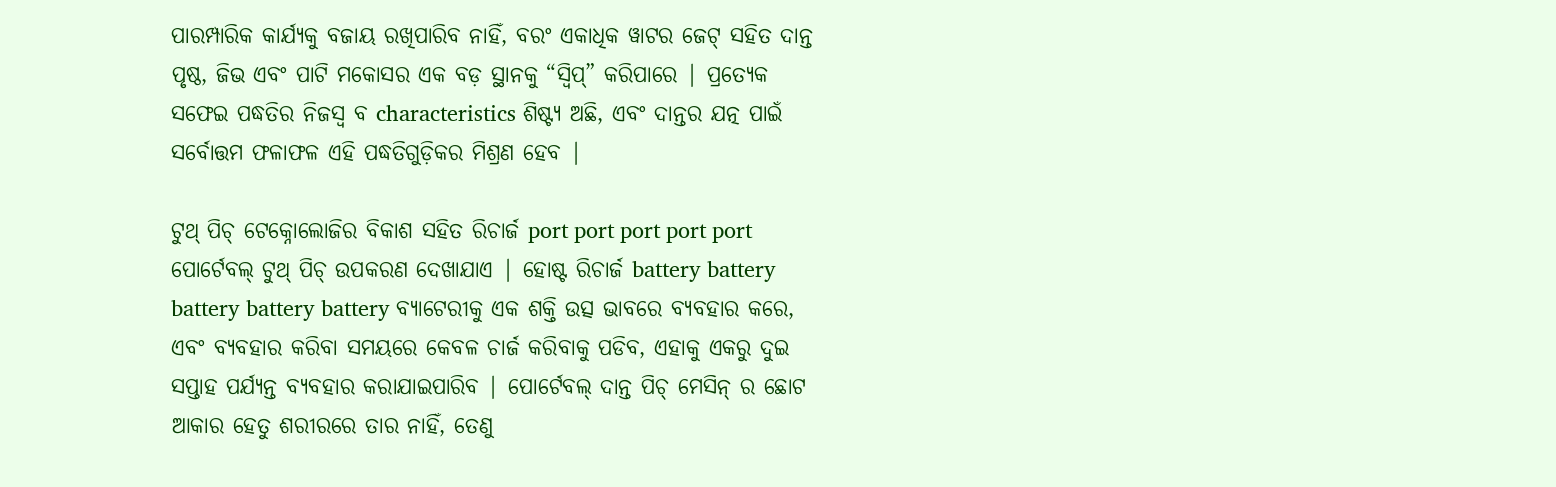ପାରମ୍ପାରିକ କାର୍ଯ୍ୟକୁ ବଜାୟ ରଖିପାରିବ ନାହିଁ, ବରଂ ଏକାଧିକ ୱାଟର ଜେଟ୍ ସହିତ ଦାନ୍ତ ପୃଷ୍ଠ, ଜିଭ ଏବଂ ପାଟି ମକୋସର ଏକ ବଡ଼ ସ୍ଥାନକୁ “ସ୍ୱିପ୍” କରିପାରେ | ପ୍ରତ୍ୟେକ ସଫେଇ ପଦ୍ଧତିର ନିଜସ୍ୱ ବ characteristics ଶିଷ୍ଟ୍ୟ ଅଛି, ଏବଂ ଦାନ୍ତର ଯତ୍ନ ପାଇଁ ସର୍ବୋତ୍ତମ ଫଳାଫଳ ଏହି ପଦ୍ଧତିଗୁଡ଼ିକର ମିଶ୍ରଣ ହେବ |

ଟୁଥ୍ ପିଚ୍ ଟେକ୍ନୋଲୋଜିର ବିକାଶ ସହିତ ରିଚାର୍ଜ port port port port port ପୋର୍ଟେବଲ୍ ଟୁଥ୍ ପିଚ୍ ଉପକରଣ ଦେଖାଯାଏ | ହୋଷ୍ଟ ରିଚାର୍ଜ battery battery battery battery battery ବ୍ୟାଟେରୀକୁ ଏକ ଶକ୍ତି ଉତ୍ସ ଭାବରେ ବ୍ୟବହାର କରେ, ଏବଂ ବ୍ୟବହାର କରିବା ସମୟରେ କେବଳ ଚାର୍ଜ କରିବାକୁ ପଡିବ, ଏହାକୁ ଏକରୁ ଦୁଇ ସପ୍ତାହ ପର୍ଯ୍ୟନ୍ତ ବ୍ୟବହାର କରାଯାଇପାରିବ | ପୋର୍ଟେବଲ୍ ଦାନ୍ତ ପିଚ୍ ମେସିନ୍ ର ଛୋଟ ଆକାର ହେତୁ ଶରୀରରେ ତାର ନାହିଁ, ତେଣୁ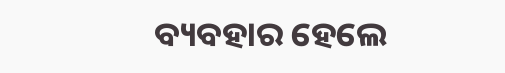ବ୍ୟବହାର ହେଲେ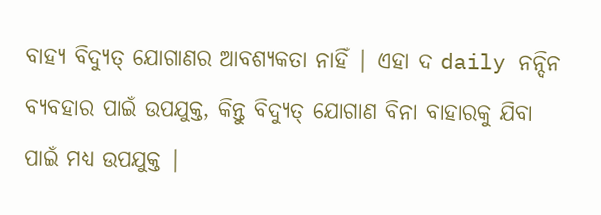ବାହ୍ୟ ବିଦ୍ୟୁତ୍ ଯୋଗାଣର ଆବଶ୍ୟକତା ନାହିଁ | ଏହା ଦ daily ନନ୍ଦିନ ବ୍ୟବହାର ପାଇଁ ଉପଯୁକ୍ତ, କିନ୍ତୁ ବିଦ୍ୟୁତ୍ ଯୋଗାଣ ବିନା ବାହାରକୁ ଯିବା ପାଇଁ ମଧ୍ୟ ଉପଯୁକ୍ତ |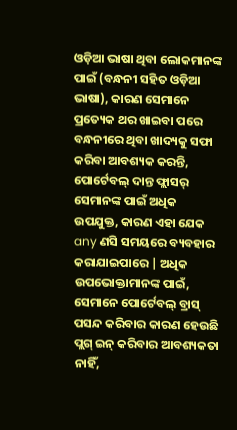ଓଡ଼ିଆ ଭାଷା ଥିବା ଲୋକମାନଙ୍କ ପାଇଁ (ବନ୍ଧନୀ ସହିତ ଓଡ଼ିଆ ଭାଷା), କାରଣ ସେମାନେ ପ୍ରତ୍ୟେକ ଥର ଖାଇବା ପରେ ବନ୍ଧନୀରେ ଥିବା ଖାଦ୍ୟକୁ ସଫା କରିବା ଆବଶ୍ୟକ କରନ୍ତି, ପୋର୍ଟେବଲ୍ ଦାନ୍ତ ଫ୍ଲାସର୍ ସେମାନଙ୍କ ପାଇଁ ଅଧିକ ଉପଯୁକ୍ତ, କାରଣ ଏହା ଯେକ any ଣସି ସମୟରେ ବ୍ୟବହାର କରାଯାଇପାରେ | ଅଧିକ ଉପଭୋକ୍ତାମାନଙ୍କ ପାଇଁ, ସେମାନେ ପୋର୍ଟେବଲ୍ ବ୍ରାସ୍ ପସନ୍ଦ କରିବାର କାରଣ ହେଉଛି ପ୍ଲଗ୍ ଇନ୍ କରିବାର ଆବଶ୍ୟକତା ନାହିଁ,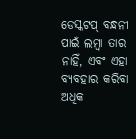ଡେସ୍କଟପ୍ ବନ୍ଧନୀ ପାଇଁ ଲମ୍ବା ତାର ନାହିଁ, ଏବଂ ଏହା ବ୍ୟବହାର କରିବା ଅଧିକ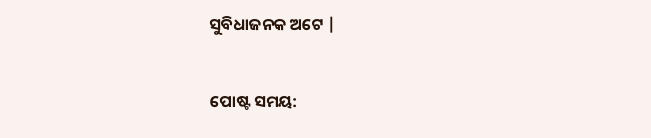ସୁବିଧାଜନକ ଅଟେ |


ପୋଷ୍ଟ ସମୟ: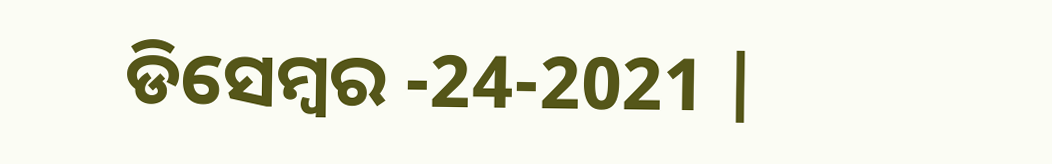ଡିସେମ୍ବର -24-2021 |